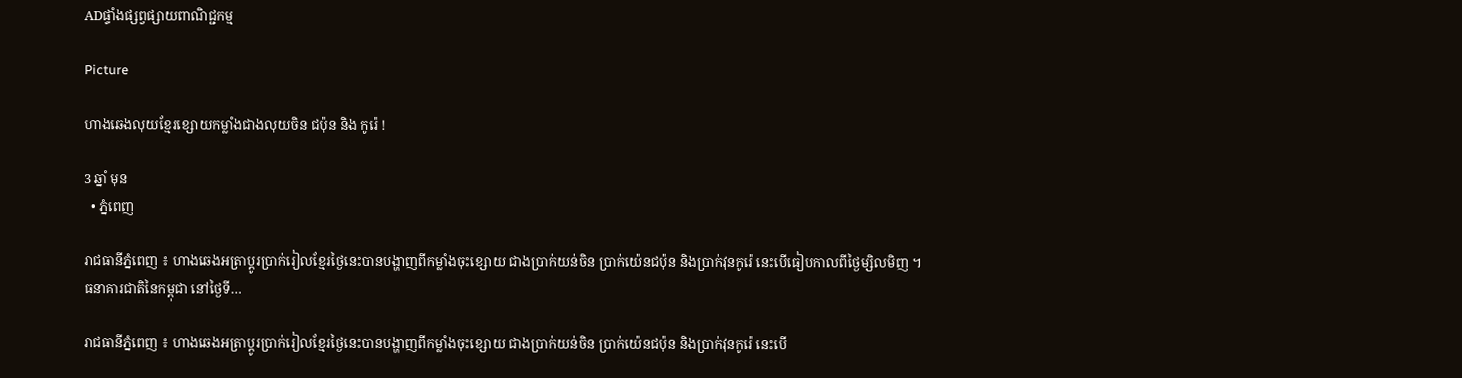ADផ្ទាំងផ្សព្វផ្សាយពាណិជ្ជកម្ម

Picture

ហាងឆេងលុយខ្មែរខ្សោយកម្លាំងជាងលុយចិន ជប៉ុន និង កូរ៉េ !

3 ឆ្នាំ មុន
  • ភ្នំពេញ

រាជធានីភ្នំពេញ ៖ ហាងឆេងអត្រាប្តូរប្រាក់រៀលខ្មែរថ្ងៃនេះបានបង្ហាញពីកម្លាំងចុះខ្សោយ ជាងប្រាក់យន់ចិន ប្រាក់យ៉េនជប៉ុន និងប្រាក់វុនកូរ៉េ នេះបើធៀបកាលពីថ្ងៃម្សិលមិញ ។ ធនាគារជាតិនៃកម្ពុជា នៅថ្ងៃទី…

រាជធានីភ្នំពេញ ៖ ហាងឆេងអត្រាប្តូរប្រាក់រៀលខ្មែរថ្ងៃនេះបានបង្ហាញពីកម្លាំងចុះខ្សោយ ជាងប្រាក់យន់ចិន ប្រាក់យ៉េនជប៉ុន និងប្រាក់វុនកូរ៉េ នេះបើ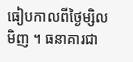ធៀបកាលពីថ្ងៃម្សិលមិញ ។ ធនាគារជា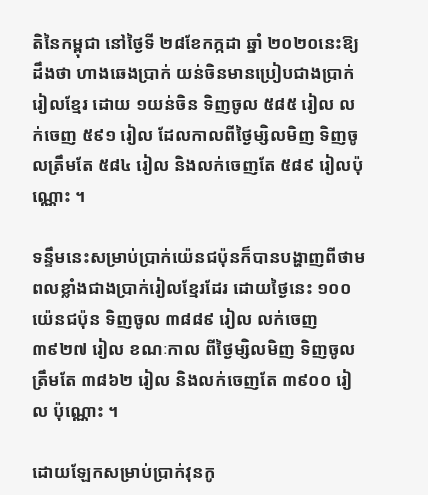តិនៃកម្ពុជា នៅថ្ងៃទី ២៨ខែកក្កដា ឆ្នាំ ២០២០នេះឱ្យដឹងថា ហាងឆេងប្រាក់ យន់ចិនមានប្រៀបជាងប្រាក់រៀលខ្មែរ ដោយ ១យន់ចិន ទិញចូល ៥៨៥ រៀល លក់ចេញ ៥៩១ រៀល ដែលកាលពីថ្ងៃម្សិលមិញ ទិញចូលត្រឹមតែ ៥៨៤ រៀល និងលក់ចេញតែ ៥៨៩ រៀលប៉ុណ្ណោះ ។

ទន្ទឹមនេះសម្រាប់ប្រាក់យ៉េនជប៉ុនក៏បានបង្ហាញពីថាមពលខ្លាំងជាងប្រាក់រៀលខ្មែរដែរ ដោយថ្ងៃនេះ ១០០យ៉េនជប៉ុន ទិញចូល ៣៨៨៩ រៀល លក់ចេញ ៣៩២៧ រៀល ខណៈកាល ពីថ្ងៃម្សិលមិញ ទិញចូលត្រឹមតែ ៣៨៦២ រៀល និងលក់ចេញតែ ៣៩០០ រៀល ប៉ុណ្ណោះ ។

ដោយឡែកសម្រាប់ប្រាក់វុនកូ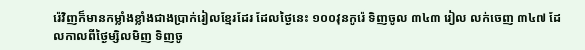រ៉េវិញក៏មានកម្លាំងខ្លាំងជាងប្រាក់រៀលខ្មែរដែរ ដែលថ្ងៃនេះ ១០០វុនកូរ៉េ ទិញចូល ៣៤៣ រៀល លក់ចេញ ៣៤៧ ដែលកាលពីថ្ងៃម្សិលមិញ ទិញចូ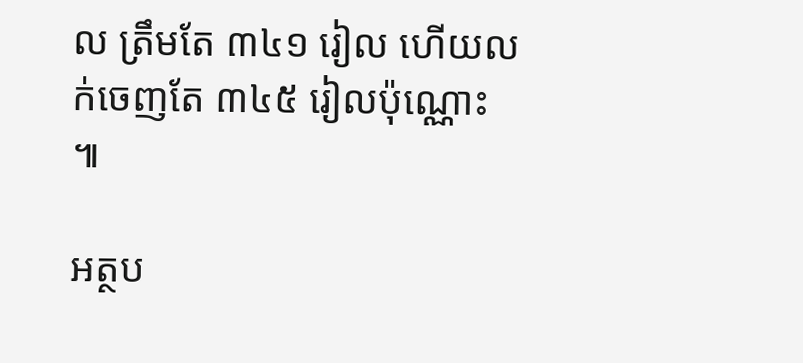ល ត្រឹមតែ ៣៤១ រៀល ហើយលក់ចេញតែ ៣៤៥ រៀលប៉ុណ្ណោះ ៕

អត្ថប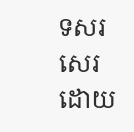ទសរសេរ ដោយ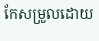កែសម្រួលដោយ